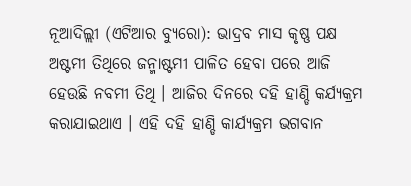ନୂଆଦିଲ୍ଲୀ (ଏଟିଆର ବ୍ୟୁରୋ): ଭାଦ୍ରବ ମାସ କୃଷ୍ଣ ପକ୍ଷ ଅଷ୍ଟମୀ ତିଥିରେ ଜନ୍ମାଷ୍ଟମୀ ପାଳିତ ହେବା ପରେ ଆଜି ହେଉଛି ନବମୀ ତିଥି । ଆଜିର ଦିନରେ ଦହି ହାଣ୍ଡି କର୍ଯ୍ୟକ୍ରମ କରାଯାଇଥାଏ । ଏହି ଦହି ହାଣ୍ଡି କାର୍ଯ୍ୟକ୍ରମ ଭଗବାନ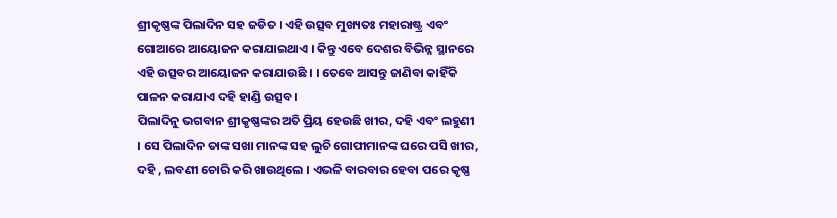ଶ୍ରୀକୃଷ୍ଣଙ୍କ ପିଲାଦିନ ସହ ଜଡିତ । ଏହି ଉତ୍ସବ ମୁଖ୍ୟତଃ ମହାରାଷ୍ଟ୍ର ଏବଂ ଗୋଆରେ ଆୟୋଜନ କରାଯାଇଥାଏ । କିନ୍ତୁ ଏବେ ଦେଶର ବିଭିନ୍ନ ସ୍ଥାନରେ ଏହି ଉତ୍ସବର ଆୟୋଜନ କରାଯାଉଛି । । ତେବେ ଆସନ୍ତୁ ଜାଣିବା କାହିଁକି ପାଳନ କରାଯାଏ ଦହି ହାଣ୍ଡି ଉତ୍ସବ ।
ପିଲାଦିନୁ ଭଗବାନ ଶ୍ରୀକୃଷ୍ଣଙ୍କର ଅତି ପ୍ରିୟ ହେଉଛି ଖୀର, ଦହି ଏବଂ ଲହୁଣୀ । ସେ ପିଲାଦିନ ତାଙ୍କ ସଖା ମାନଙ୍କ ସହ ଲୁଚି ଗୋପୀମାନଙ୍କ ଘରେ ପସି ଖୀର, ଦହି , ଲବଣୀ ଚୋରି କରି ଖାଉଥିଲେ । ଏଭଳି ବାରବାର ହେବା ପରେ କୃଷ୍ଣ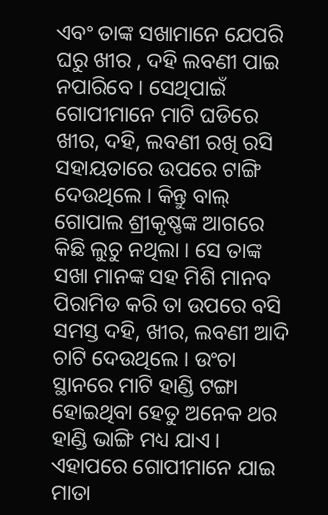ଏବଂ ତାଙ୍କ ସଖାମାନେ ଯେପରି ଘରୁ ଖୀର , ଦହି ଲବଣୀ ପାଇ ନପାରିବେ । ସେଥିପାଇଁ ଗୋପୀମାନେ ମାଟି ଘଡିରେ ଖୀର, ଦହି, ଲବଣୀ ରଖି ରସି ସହାୟତାରେ ଉପରେ ଟାଙ୍ଗି ଦେଉଥିଲେ । କିନ୍ତୁ ବାଲ୍ ଗୋପାଲ ଶ୍ରୀକୃଷ୍ଣଙ୍କ ଆଗରେ କିଛି ଲୁଚୁ ନଥିଲା । ସେ ତାଙ୍କ ସଖା ମାନଙ୍କ ସହ ମିଶି ମାନବ ପିରାମିଡ କରି ତା ଉପରେ ବସି ସମସ୍ତ ଦହି, ଖୀର, ଲବଣୀ ଆଦି ଚାଟି ଦେଉଥିଲେ । ଉଂଚା ସ୍ଥାନରେ ମାଟି ହାଣ୍ଡି ଟଙ୍ଗା ହୋଇଥିବା ହେତୁ ଅନେକ ଥର ହାଣ୍ଡି ଭାଙ୍ଗି ମଧ୍ୟ ଯାଏ । ଏହାପରେ ଗୋପୀମାନେ ଯାଇ ମାତା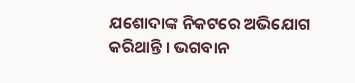ଯଶୋଦାଙ୍କ ନିକଟରେ ଅଭିଯୋଗ କରିଥାନ୍ତି । ଭଗବାନ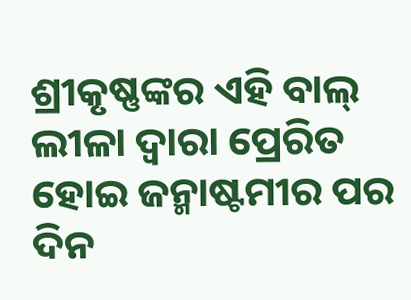ଶ୍ରୀକୃଷ୍ଣଙ୍କର ଏହି ବାଲ୍ ଲୀଳା ଦ୍ୱାରା ପ୍ରେରିତ ହୋଇ ଜନ୍ମାଷ୍ଟମୀର ପର ଦିନ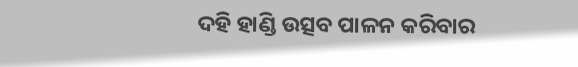ଦହି ହାଣ୍ଡି ଉତ୍ସବ ପାଳନ କରିବାର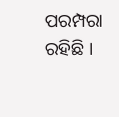ପରମ୍ପରା ରହିଛି ।